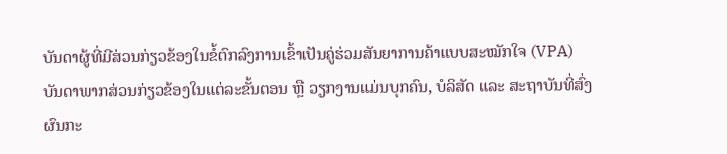ບັນດາຜູ້ທີ່ມີສ່ວນກ່ຽວຂ້ອງໃນຂໍ້ຕົກລົງການເຂົ້າເປັນຄູ່ຮ່ວມສັນຍາການຄ້າແບບສະໝັກໃຈ (VPA)
ບັນດາພາກສ່ວນກ່ຽວຂ້ອງໃນແຕ່ລະຂັ້ນຕອນ ຫຼື ວຽກງານແມ່ນບຸກຄົນ, ບໍລິສັດ ແລະ ສະຖາບັນທີ່ສົ່ງຜົນກະ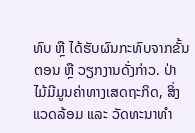ທົບ ຫຼື ໄດ້ຮັບຜົນກະທົບຈາກຂັ້ນຕອນ ຫຼື ວຽກງານດັ່ງກ່າວ. ປ່າໄມ້ມີມູນຄ່າທາງເສດຖະກິດ, ສິ່ງແວດລ້ອມ ແລະ ວັດທະນາທຳ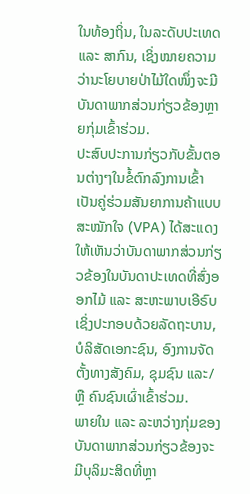ໃນທ້ອງຖິ່ນ, ໃນລະດັບປະເທດ ແລະ ສາກົນ, ເຊິ່ງໝາຍຄວາມວ່ານະໂຍບາຍປ່າໄມ້ໃດໜຶ່ງຈະມີບັນດາພາກສ່ວນກ່ຽວຂ້ອງຫຼາຍກຸ່ມເຂົ້າຮ່ວມ.
ປະສົບປະການກ່ຽວກັບຂັ້ນຕອນຕ່າງໆໃນຂໍ້ຕົກລົງການເຂົ້າເປັນຄູ່ຮ່ວມສັນຍາການຄ້າແບບສະໝັກໃຈ (VPA) ໄດ້ສະແດງໃຫ້ເຫັນວ່າບັນດາພາກສ່ວນກ່ຽວຂ້ອງໃນບັນດາປະເທດທີ່ສົ່ງອອກໄມ້ ແລະ ສະຫະພາບເອີຣົບ ເຊິ່ງປະກອບດ້ວຍລັດຖະບານ, ບໍລິສັດເອກະຊົນ, ອົງການຈັດຕັ້ງທາງສັງຄົມ, ຊຸມຊົນ ແລະ/ຫຼື ຄົນຊົນເຜົ່າເຂົ້າຮ່ວມ.
ພາຍໃນ ແລະ ລະຫວ່າງກຸ່ມຂອງບັນດາພາກສ່ວນກ່ຽວຂ້ອງຈະມີບຸລິມະສິດທີ່ຫຼາ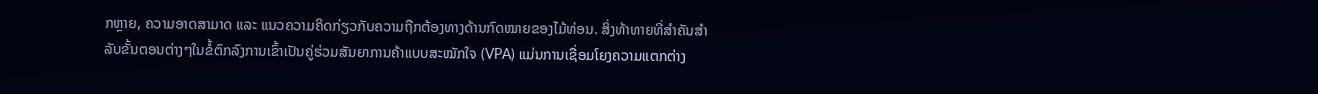ກຫຼາຍ, ຄວາມອາດສາມາດ ແລະ ແນວຄວາມຄິດກ່ຽວກັບຄວາມຖືກຕ້ອງທາງດ້ານກົດໝາຍຂອງໄມ້ທ່ອນ. ສິ່ງທ້າທາຍທີ່ສຳຄັນສຳລັບຂັ້ນຕອນຕ່າງໆໃນຂໍ້ຕົກລົງການເຂົ້າເປັນຄູ່ຮ່ວມສັນຍາການຄ້າແບບສະໝັກໃຈ (VPA) ແມ່ນການເຊື່ອມໂຍງຄວາມແຕກຕ່າງ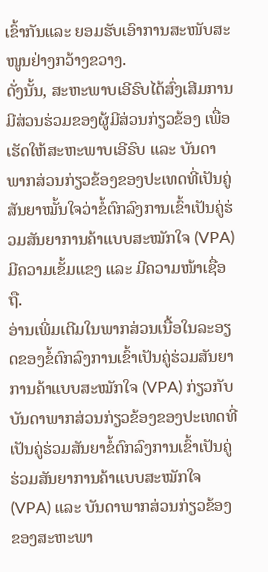ເຂົ້າກັນແລະ ຍອມຮັບເອົາການສະໜັບສະໜູນຢ່າງກວ້າງຂວາງ.
ດັ່ງນັ້ນ, ສະຫະພາບເອີຣົບໄດ້ສົ່ງເສີມການມີສ່ວນຮ່ວມຂອງຜູ້ມີສ່ວນກ່ຽວຂ້ອງ ເພື່ອເຮັດໃຫ້ສະຫະພາບເອີຣົບ ແລະ ບັນດາພາກສ່ວນກ່ຽວຂ້ອງຂອງປະເທດທີ່ເປັນຄູ່ສັນຍາໝັ້ນໃຈວ່າຂໍ້ຕົກລົງການເຂົ້າເປັນຄູ່ຮ່ວມສັນຍາການຄ້າແບບສະໝັກໃຈ (VPA) ມີຄວາມເຂັ້ມແຂງ ແລະ ມີຄວາມໜ້າເຊື່ອຖື.
ອ່ານເພີ່ມເຕີມໃນພາກສ່ວນເນື້ອໃນລະອຽດຂອງຂໍ້ຕົກລົງການເຂົ້າເປັນຄູ່ຮ່ວມສັນຍາການຄ້າແບບສະໝັກໃຈ (VPA) ກ່ຽວກັບ ບັນດາພາກສ່ວນກ່ຽວຂ້ອງຂອງປະເທດທີ່ເປັນຄູ່ຮ່ວມສັນຍາຂໍ້ຕົກລົງການເຂົ້າເປັນຄູ່ຮ່ວມສັນຍາການຄ້າແບບສະໝັກໃຈ (VPA) ແລະ ບັນດາພາກສ່ວນກ່ຽວຂ້ອງຂອງສະຫະພາ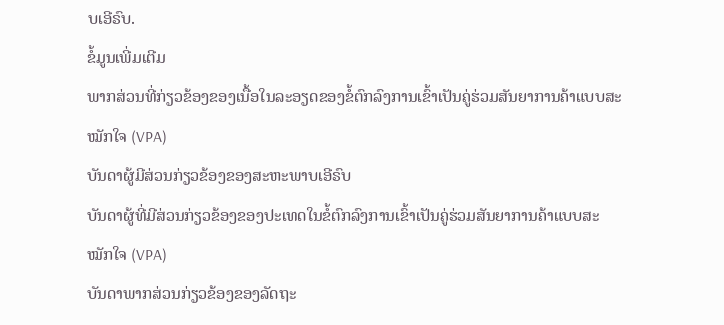ບເອີຣົບ.
ຂໍ້ມູນເພີ່ມເຕີມ
ພາກສ່ວນທີ່ກ່ຽວຂ້ອງຂອງເນື້ອໃນລະອຽດຂອງຂໍ້ຕົກລົງການເຂົ້າເປັນຄູ່ຮ່ວມສັນຍາການຄ້າແບບສະໝັກໃຈ (VPA)
ບັນດາຜູ້ມີສ່ວນກ່ຽວຂ້ອງຂອງສະຫະພາບເອີຣົບ
ບັນດາຜູ້ທີ່ມີສ່ວນກ່ຽວຂ້ອງຂອງປະເທດໃນຂໍ້ຕົກລົງການເຂົ້າເປັນຄູ່ຮ່ວມສັນຍາການຄ້າແບບສະໝັກໃຈ (VPA)
ບັນດາພາກສ່ວນກ່ຽວຂ້ອງຂອງລັດຖະ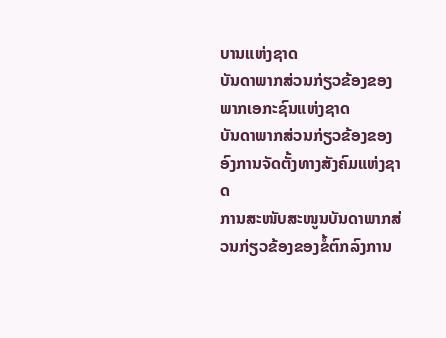ບານແຫ່ງຊາດ
ບັນດາພາກສ່ວນກ່ຽວຂ້ອງຂອງພາກເອກະຊົນແຫ່ງຊາດ
ບັນດາພາກສ່ວນກ່ຽວຂ້ອງຂອງອົງການຈັດຕັ້ງທາງສັງຄົມແຫ່ງຊາດ
ການສະໜັບສະໜູນບັນດາພາກສ່ວນກ່ຽວຂ້ອງຂອງຂໍ້ຕົກລົງການ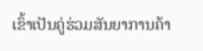ເຂົ້າເປັນຄູ່ຮ່ວມສັນຍາການຄ້າ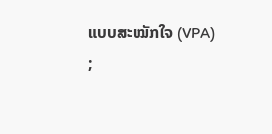ແບບສະໝັກໃຈ (VPA)
;